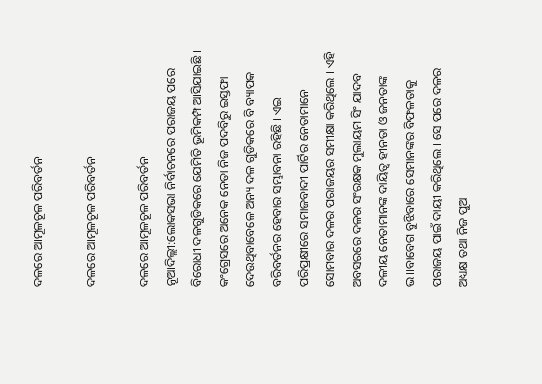ଦଳରେ ଆମୂଳଚୂଳ ପରିବର୍ତନ

ଦଳରେ ଆମୂଳଚୂଳ ପରିବର୍ତନ

ଦଳରେ ଆମୂଳଚୂଳ ପରିବର୍ତନ
ନୂଆଦିଲ୍ଲୀ:ଲୋକସଭା ନିର୍ବାଚନରେ ପରାଜୟ ପରେ ବିରୋଧୀ ଦଳଗୁଡିକରେ ଯେମିତି ଭୂମିକମ୍ପ ଆସିଯାଇଛି । କଂଗ୍ରେସରେ ଅନେକ ନେତା ନିଜ ପଦବିରୁ ଇସ୍ତଫା ଦେଉଥିବାବେଳେ ଅନ୍ୟ ଦଳ ଗୁଡିକରେ ବି ବ୍ୟାପକ ବରିବର୍ତନର ହେବାର ସମ୍ଭାବନା ରହିଛି । ଏଇ ପରିପ୍ରକ୍ଷୀରେ ସମାଜବାଦୀ ପାର୍ଟିର ନେତାମାନେ ସୋମବାର ଦଳର ପରାଜୟର ସମୀକ୍ଷା କରିଥିଲେ । ଏହି ଅବସରରେ ଦଳର ସଂରକ୍ଷକ ମୁଲାୟମ ସିଂ ଯାଦବ ଦଳୀୟ ନେତାମାନଙ୍କ ଦାୟିତ୍ୱ ହୀନତା ଓ ଜନତାଙ୍କ ଭ।।ବାବେଗ ବୁଝିବାରେ ସେମାନଙ୍କର ବିଫଳତାକୁ ପରାଜୟ ପାଇଁ ଦାୟୀ କରିଥିଲେ । ସେ ପରେ ଦଳର ଅଧ୍ୟକ୍ଷ ତଥା ନିଜ ପୁଅ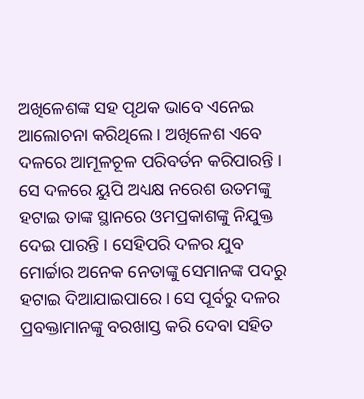ଅଖିଳେଶଙ୍କ ସହ ପୃଥକ ଭାବେ ଏନେଇ ଆଲୋଚନା କରିଥିଲେ । ଅଖିଳେଶ ଏବେ ଦଳରେ ଆମୂଳଚୂଳ ପରିବର୍ତନ କରିପାରନ୍ତି । ସେ ଦଳରେ ୟୁପି ଅଧ୍ୟକ୍ଷ ନରେଶ ଉତମଙ୍କୁ ହଟାଇ ତାଙ୍କ ସ୍ଥାନରେ ଓମପ୍ରକାଶଙ୍କୁ ନିଯୁକ୍ତ ଦେଇ ପାରନ୍ତି । ସେହିପରି ଦଳର ଯୁବ ମୋର୍ଚ୍ଚାର ଅନେକ ନେତାଙ୍କୁ ସେମାନଙ୍କ ପଦରୁ ହଟାଇ ଦିଆଯାଇପାରେ । ସେ ପୂର୍ବରୁ ଦଳର ପ୍ରବକ୍ତାମାନଙ୍କୁ ବରଖାସ୍ତ କରି ଦେବା ସହିତ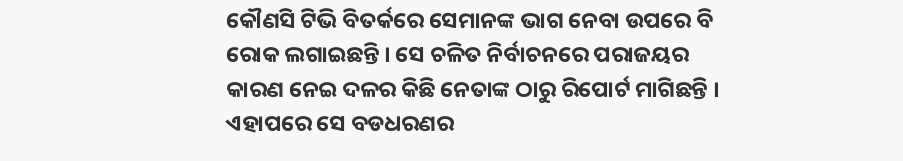କୌଣସି ଟିଭି ବିତର୍କରେ ସେମାନଙ୍କ ଭାଗ ନେବା ଉପରେ ବି ରୋକ ଲଗାଇଛନ୍ତି । ସେ ଚଳିତ ନିର୍ବାଚନରେ ପରାଜୟର କାରଣ ନେଇ ଦଳର କିଛି ନେତାଙ୍କ ଠାରୁ ରିପୋର୍ଟ ମାଗିଛନ୍ତି । ଏହାପରେ ସେ ବଡଧରଣର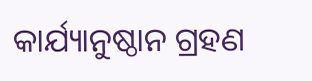କାର୍ଯ୍ୟାନୁଷ୍ଠାନ ଗ୍ରହଣ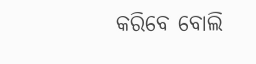କରିବେ ବୋଲି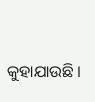କୁହାଯାଉଛି ।